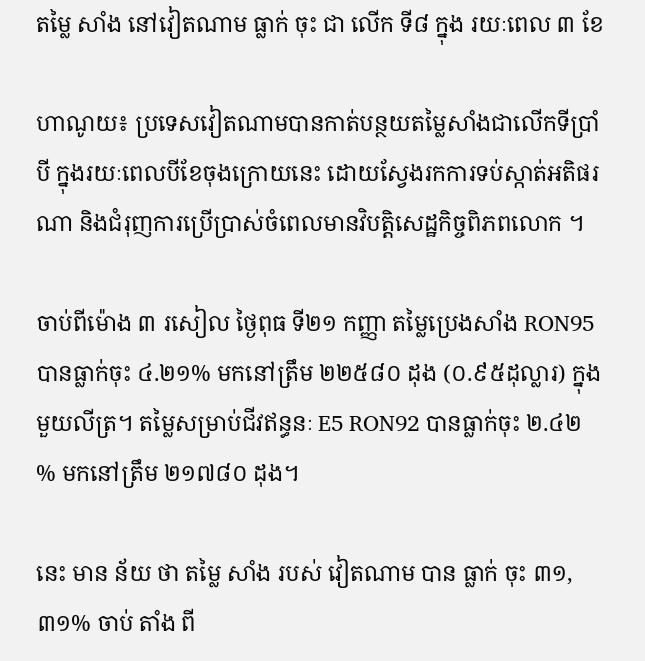តម្លៃ សាំង នៅវៀតណាម ធ្លាក់ ចុះ ជា លើក ទី៨ ក្នុង រយៈពេល ៣ ខែ

ហាណូយ៖ ប្រទេសវៀតណាមបានកាត់បន្ថយតម្លៃសាំងជាលើកទីប្រាំបី ក្នុងរយៈពេលបីខែចុងក្រោយនេះ ដោយស្វែងរកការទប់ស្កាត់អតិផរណា និងជំរុញការប្រើប្រាស់ចំពេលមានវិបត្តិសេដ្ឋកិច្ចពិភពលោក ។

ចាប់ពីម៉ោង ៣ រសៀល ថ្ងៃពុធ ទី២១ កញ្ញា តម្លៃប្រេងសាំង RON95 បានធ្លាក់ចុះ ៤.២១% មកនៅត្រឹម ២២៥៨០ ដុង (០.៩៥ដុល្លារ) ក្នុងមួយលីត្រ។ តម្លៃសម្រាប់ជីវឥន្ធនៈ E5 RON92 បានធ្លាក់ចុះ ២.៤២ % មកនៅត្រឹម ២១៧៨០ ដុង។

នេះ មាន ន័យ ថា តម្លៃ សាំង របស់ វៀតណាម បាន ធ្លាក់ ចុះ ៣១,៣១% ចាប់ តាំង ពី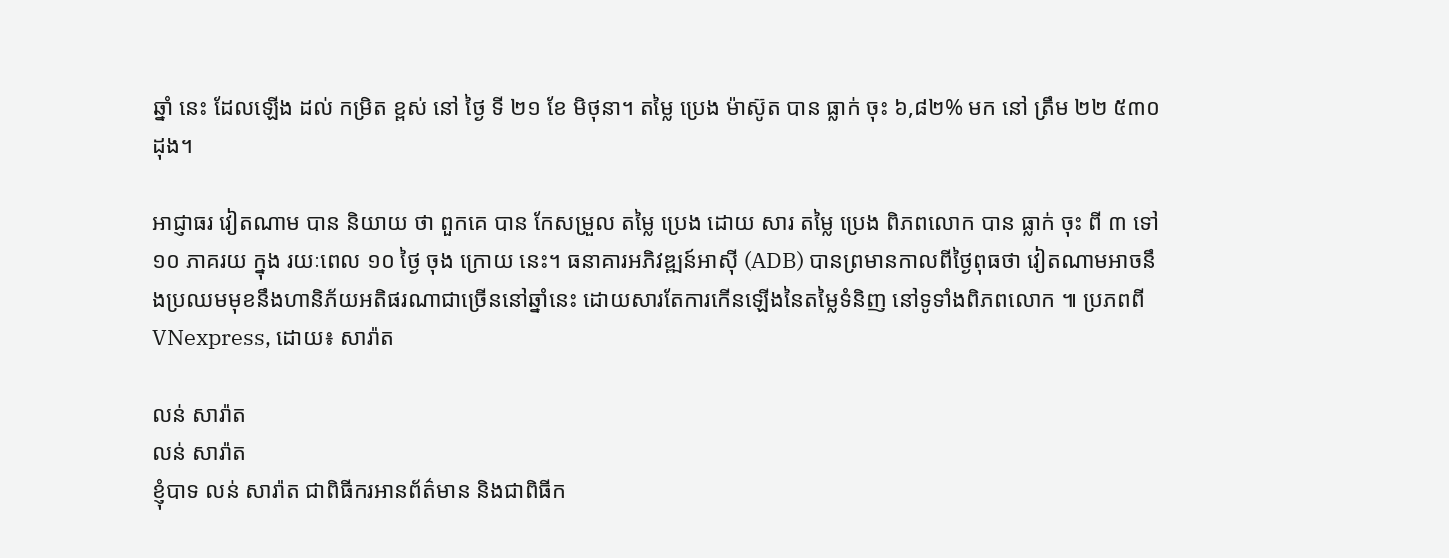ឆ្នាំ នេះ ដែលឡើង ដល់ កម្រិត ខ្ពស់ នៅ ថ្ងៃ ទី ២១ ខែ មិថុនា។ តម្លៃ ប្រេង ម៉ាស៊ូត បាន ធ្លាក់ ចុះ ៦,៨២% មក នៅ ត្រឹម ២២ ៥៣០ ដុង។

អាជ្ញាធរ វៀតណាម បាន និយាយ ថា ពួកគេ បាន កែសម្រួល តម្លៃ ប្រេង ដោយ សារ តម្លៃ ប្រេង ពិភពលោក បាន ធ្លាក់ ចុះ ពី ៣ ទៅ ១០ ភាគរយ ក្នុង រយៈពេល ១០ ថ្ងៃ ចុង ក្រោយ នេះ។ ធនាគារអភិវឌ្ឍន៍អាស៊ី (ADB) បានព្រមានកាលពីថ្ងៃពុធថា វៀតណាមអាចនឹងប្រឈមមុខនឹងហានិភ័យអតិផរណាជាច្រើននៅឆ្នាំនេះ ដោយសារតែការកើនឡើងនៃតម្លៃទំនិញ នៅទូទាំងពិភពលោក ៕ ប្រភពពី VNexpress, ដោយ៖ សារ៉ាត

លន់ សារ៉ាត
លន់ សារ៉ាត
ខ្ញុំបាទ លន់ សារ៉ាត ជាពិធីករអានព័ត៌មាន និងជាពិធីក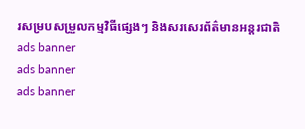រសម្របសម្រួលកម្មវិធីផ្សេងៗ និងសរសេរព័ត៌មានអន្តរជាតិ
ads banner
ads banner
ads banner